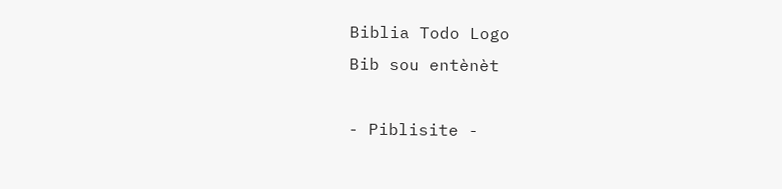Biblia Todo Logo
Bib sou entènèt

- Piblisite -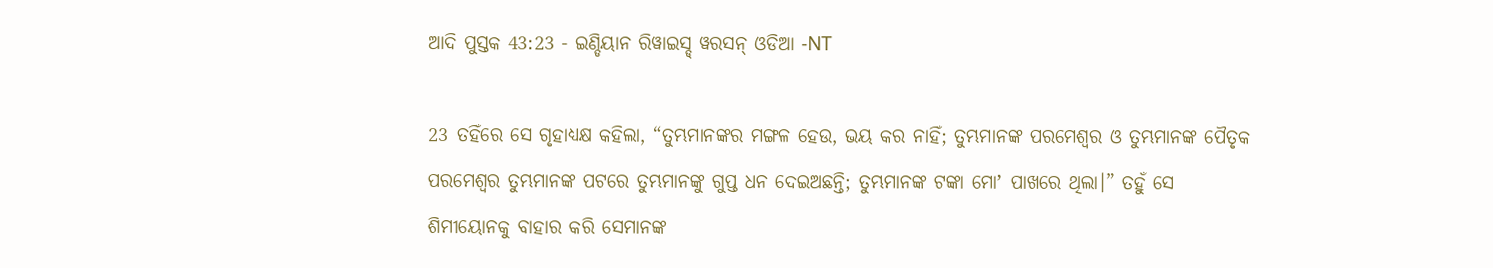ଆଦି ପୁସ୍ତକ 43:23 - ଇଣ୍ଡିୟାନ ରିୱାଇସ୍ଡ୍ ୱରସନ୍ ଓଡିଆ -NT

23 ତହିଁରେ ସେ ଗୃହାଧ୍ୟକ୍ଷ କହିଲା, “ତୁମ୍ଭମାନଙ୍କର ମଙ୍ଗଳ ହେଉ, ଭୟ କର ନାହିଁ; ତୁମ୍ଭମାନଙ୍କ ପରମେଶ୍ୱର ଓ ତୁମ୍ଭମାନଙ୍କ ପୈତୃକ ପରମେଶ୍ୱର ତୁମ୍ଭମାନଙ୍କ ପଟରେ ତୁମ୍ଭମାନଙ୍କୁ ଗୁପ୍ତ ଧନ ଦେଇଅଛନ୍ତି; ତୁମ୍ଭମାନଙ୍କ ଟଙ୍କା ମୋʼ ପାଖରେ ଥିଲା।” ତହୁଁ ସେ ଶିମୀୟୋନକୁ ବାହାର କରି ସେମାନଙ୍କ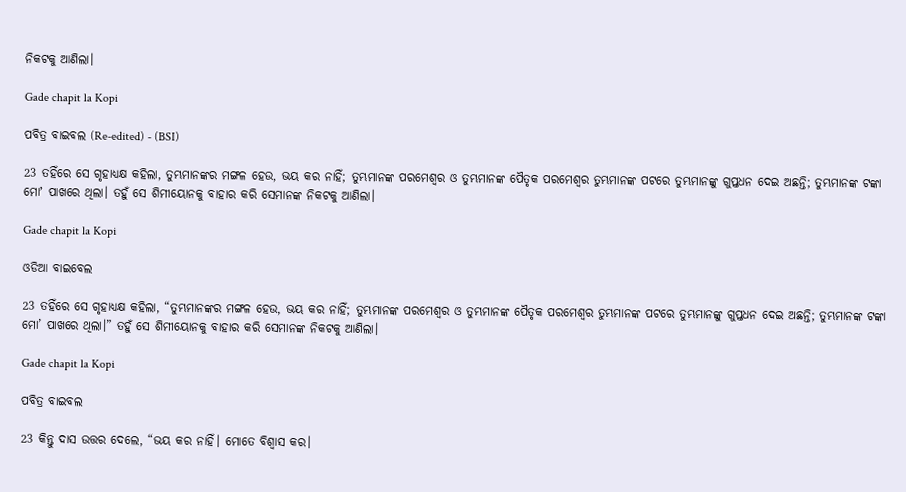ନିକଟକୁ ଆଣିଲା।

Gade chapit la Kopi

ପବିତ୍ର ବାଇବଲ (Re-edited) - (BSI)

23 ତହିଁରେ ସେ ଗୃହାଧ୍ୟକ୍ଷ କହିଲା, ତୁମ୍ଭମାନଙ୍କର ମଙ୍ଗଳ ହେଉ, ଭୟ କର ନାହିଁ; ତୁମ୍ଭମାନଙ୍କ ପରମେଶ୍ଵର ଓ ତୁମ୍ଭମାନଙ୍କ ପୈତୃକ ପରମେଶ୍ଵର ତୁମ୍ଭମାନଙ୍କ ପଟରେ ତୁମ୍ଭମାନଙ୍କୁ ଗୁପ୍ତଧନ ଦେଇ ଅଛନ୍ତି; ତୁମ୍ଭମାନଙ୍କ ଟଙ୍କା ମୋʼ ପାଖରେ ଥିଲା। ତହୁଁ ସେ ଶିମୀୟୋନକୁ ବାହାର କରି ସେମାନଙ୍କ ନିକଟକୁ ଆଣିଲା।

Gade chapit la Kopi

ଓଡିଆ ବାଇବେଲ

23 ତହିଁରେ ସେ ଗୃହାଧ୍ୟକ୍ଷ କହିଲା, “ତୁମ୍ଭମାନଙ୍କର ମଙ୍ଗଳ ହେଉ, ଭୟ କର ନାହିଁ; ତୁମ୍ଭମାନଙ୍କ ପରମେଶ୍ୱର ଓ ତୁମ୍ଭମାନଙ୍କ ପୈତୃକ ପରମେଶ୍ୱର ତୁମ୍ଭମାନଙ୍କ ପଟରେ ତୁମ୍ଭମାନଙ୍କୁ ଗୁପ୍ତଧନ ଦେଇ ଅଛନ୍ତି; ତୁମ୍ଭମାନଙ୍କ ଟଙ୍କା ମୋ’ ପାଖରେ ଥିଲା।” ତହୁଁ ସେ ଶିମୀୟୋନକୁ ବାହାର କରି ସେମାନଙ୍କ ନିକଟକୁ ଆଣିଲା।

Gade chapit la Kopi

ପବିତ୍ର ବାଇବଲ

23 କିନ୍ତୁ ଦାସ ଉତ୍ତର ଦେଲେ, “ଭୟ କର ନାହିଁ। ମୋତେ ବିଶ୍ୱାସ କର।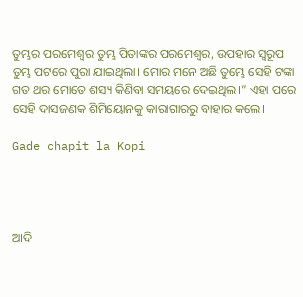ତୁମ୍ଭର ପରମେଶ୍ୱର ତୁମ୍ଭ ପିତାଙ୍କର ପରମେଶ୍ୱର, ଉପହାର ସ୍ୱରୂପ ତୁମ୍ଭ ପଟରେ ପୁରା ଯାଇଥିଲା। ମୋର ମନେ ଅଛି ତୁମ୍ଭେ ସେହି ଟଙ୍କା ଗତ ଥର ମୋତେ ଶସ୍ୟ କିଣିବା ସମୟରେ ଦେଇଥିଲ।” ଏହା ପରେ ସେହି ଦାସଜଣକ ଶିମିୟୋନକୁ କାରାଗାରରୁ ବାହାର କଲେ।

Gade chapit la Kopi




ଆଦି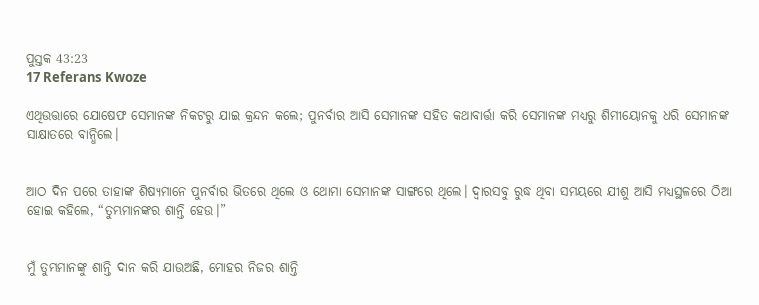ପୁସ୍ତକ 43:23
17 Referans Kwoze

ଏଥିଉତ୍ତାରେ ଯୋଷେଫ ସେମାନଙ୍କ ନିକଟରୁ ଯାଇ କ୍ରନ୍ଦନ କଲେ; ପୁନର୍ବାର ଆସି ସେମାନଙ୍କ ସହିତ କଥାବାର୍ତ୍ତା କରି ସେମାନଙ୍କ ମଧ୍ୟରୁ ଶିମୀୟୋନକୁ ଧରି ସେମାନଙ୍କ ସାକ୍ଷାତରେ ବାନ୍ଧିଲେ।


ଆଠ ଦିନ ପରେ ତାହାଙ୍କ ଶିଷ୍ୟମାନେ ପୁନର୍ବାର ଭିତରେ ଥିଲେ ଓ ଥୋମା ସେମାନଙ୍କ ସାଙ୍ଗରେ ଥିଲେ। ଦ୍ୱାରସବୁ ରୁଦ୍ଧ ଥିବା ସମୟରେ ଯୀଶୁ ଆସି ମଧ୍ୟସ୍ଥଳରେ ଠିଆ ହୋଇ କହିଲେ, “ତୁମ୍ଭମାନଙ୍କର ଶାନ୍ତି ହେଉ।”


ମୁଁ ତୁମ୍ଭମାନଙ୍କୁ ଶାନ୍ତି ଦାନ କରି ଯାଉଅଛି, ମୋହର ନିଜର ଶାନ୍ତି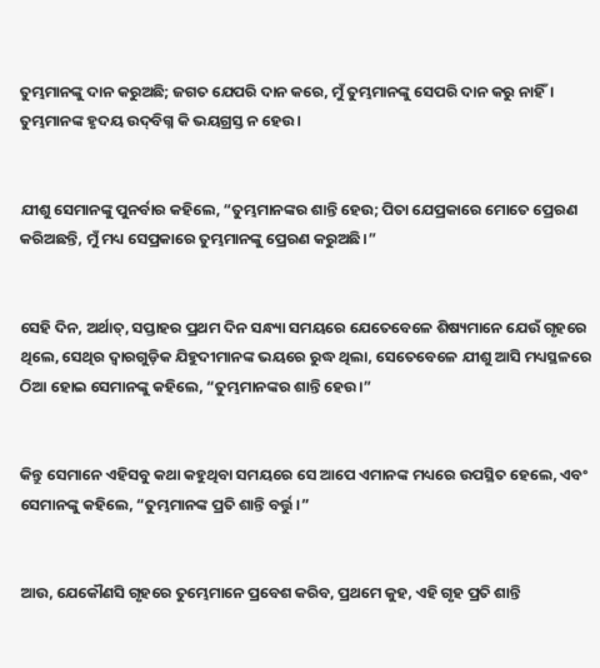ତୁମ୍ଭମାନଙ୍କୁ ଦାନ କରୁଅଛି; ଜଗତ ଯେପରି ଦାନ କରେ, ମୁଁ ତୁମ୍ଭମାନଙ୍କୁ ସେପରି ଦାନ କରୁ ନାହିଁ। ତୁମ୍ଭମାନଙ୍କ ହୃଦୟ ଉଦ୍‌ବିଗ୍ନ କି ଭୟଗ୍ରସ୍ତ ନ ହେଉ।


ଯୀଶୁ ସେମାନଙ୍କୁ ପୁନର୍ବାର କହିଲେ, “ତୁମ୍ଭମାନଙ୍କର ଶାନ୍ତି ହେଉ; ପିତା ଯେପ୍ରକାରେ ମୋତେ ପ୍ରେରଣ କରିଅଛନ୍ତି, ମୁଁ ମଧ୍ୟ ସେପ୍ରକାରେ ତୁମ୍ଭମାନଙ୍କୁ ପ୍ରେରଣ କରୁଅଛି।”


ସେହି ଦିନ, ଅର୍ଥାତ୍‍, ସପ୍ତାହର ପ୍ରଥମ ଦିନ ସନ୍ଧ୍ୟା ସମୟରେ ଯେତେବେଳେ ଶିଷ୍ୟମାନେ ଯେଉଁ ଗୃହରେ ଥିଲେ, ସେଥିର ଦ୍ୱାରଗୁଡ଼ିକ ଯିହୁଦୀମାନଙ୍କ ଭୟରେ ରୁଦ୍ଧ ଥିଲା, ସେତେବେଳେ ଯୀଶୁ ଆସି ମଧ୍ୟସ୍ଥଳରେ ଠିଆ ହୋଇ ସେମାନଙ୍କୁ କହିଲେ, “ତୁମ୍ଭମାନଙ୍କର ଶାନ୍ତି ହେଉ।”


କିନ୍ତୁ ସେମାନେ ଏହିସବୁ କଥା କହୁଥିବା ସମୟରେ ସେ ଆପେ ଏମାନଙ୍କ ମଧ୍ୟରେ ଉପସ୍ଥିତ ହେଲେ, ଏବଂ ସେମାନଙ୍କୁ କହିଲେ, “ତୁମ୍ଭମାନଙ୍କ ପ୍ରତି ଶାନ୍ତି ବର୍ତ୍ତୁ।”


ଆଉ, ଯେକୌଣସି ଗୃହରେ ତୁମ୍ଭେମାନେ ପ୍ରବେଶ କରିବ, ପ୍ରଥମେ କୁହ, ଏହି ଗୃହ ପ୍ରତି ଶାନ୍ତି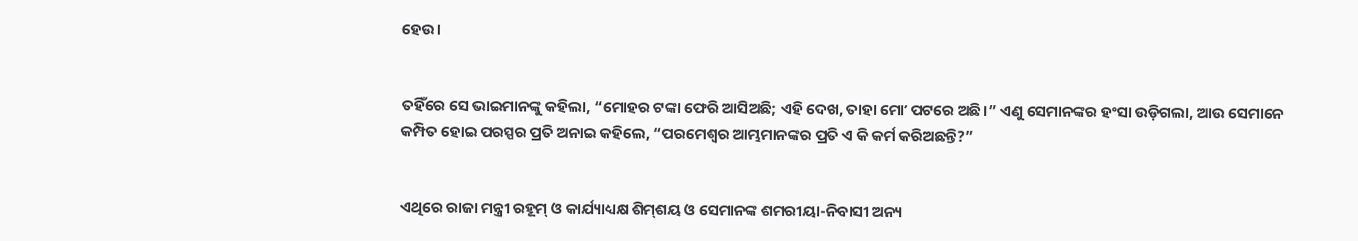ହେଉ।


ତହିଁରେ ସେ ଭାଇମାନଙ୍କୁ କହିଲା, “ମୋହର ଟଙ୍କା ଫେରି ଆସିଅଛି; ଏହି ଦେଖ, ତାହା ମୋʼ ପଟରେ ଅଛି।” ଏଣୁ ସେମାନଙ୍କର ହଂସା ଉଡ଼ିଗଲା, ଆଉ ସେମାନେ କମ୍ପିତ ହୋଇ ପରସ୍ପର ପ୍ରତି ଅନାଇ କହିଲେ, “ପରମେଶ୍ୱର ଆମ୍ଭମାନଙ୍କର ପ୍ରତି ଏ କି କର୍ମ କରିଅଛନ୍ତି?”


ଏଥିରେ ରାଜା ମନ୍ତ୍ରୀ ରହୂମ୍‍ ଓ କାର୍ଯ୍ୟାଧ୍ୟକ୍ଷ ଶିମ୍‍ଶୟ ଓ ସେମାନଙ୍କ ଶମରୀୟା-ନିବାସୀ ଅନ୍ୟ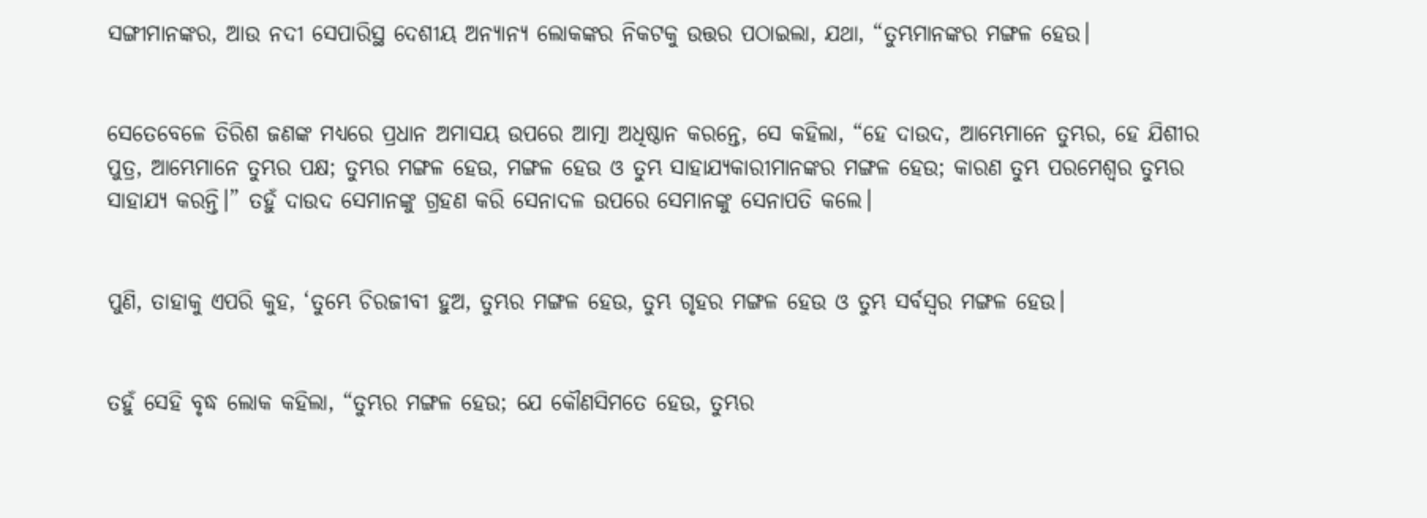ସଙ୍ଗୀମାନଙ୍କର, ଆଉ ନଦୀ ସେପାରିସ୍ଥ ଦେଶୀୟ ଅନ୍ୟାନ୍ୟ ଲୋକଙ୍କର ନିକଟକୁ ଉତ୍ତର ପଠାଇଲା, ଯଥା, “ତୁମ୍ଭମାନଙ୍କର ମଙ୍ଗଳ ହେଉ।


ସେତେବେଳେ ତିରିଶ ଜଣଙ୍କ ମଧ୍ୟରେ ପ୍ରଧାନ ଅମାସୟ ଉପରେ ଆତ୍ମା ଅଧିଷ୍ଠାନ କରନ୍ତେ, ସେ କହିଲା, “ହେ ଦାଉଦ, ଆମ୍ଭେମାନେ ତୁମ୍ଭର, ହେ ଯିଶୀର ପୁତ୍ର, ଆମ୍ଭେମାନେ ତୁମ୍ଭର ପକ୍ଷ; ତୁମ୍ଭର ମଙ୍ଗଳ ହେଉ, ମଙ୍ଗଳ ହେଉ ଓ ତୁମ୍ଭ ସାହାଯ୍ୟକାରୀମାନଙ୍କର ମଙ୍ଗଳ ହେଉ; କାରଣ ତୁମ୍ଭ ପରମେଶ୍ୱର ତୁମ୍ଭର ସାହାଯ୍ୟ କରନ୍ତି।” ତହୁଁ ଦାଉଦ ସେମାନଙ୍କୁ ଗ୍ରହଣ କରି ସେନାଦଳ ଉପରେ ସେମାନଙ୍କୁ ସେନାପତି କଲେ।


ପୁଣି, ତାହାକୁ ଏପରି କୁହ, ‘ତୁମ୍ଭେ ଚିରଜୀବୀ ହୁଅ, ତୁମ୍ଭର ମଙ୍ଗଳ ହେଉ, ତୁମ୍ଭ ଗୃହର ମଙ୍ଗଳ ହେଉ ଓ ତୁମ୍ଭ ସର୍ବସ୍ୱର ମଙ୍ଗଳ ହେଉ।


ତହୁଁ ସେହି ବୃଦ୍ଧ ଲୋକ କହିଲା, “ତୁମ୍ଭର ମଙ୍ଗଳ ହେଉ; ଯେ କୌଣସିମତେ ହେଉ, ତୁମ୍ଭର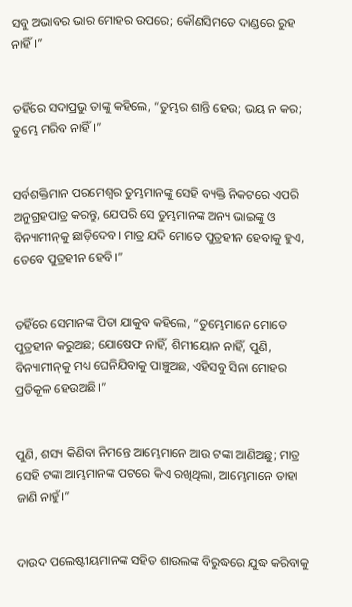ସବୁ ଅଭାବର ଭାର ମୋହର ଉପରେ; କୌଣସିମତେ ଦାଣ୍ଡରେ ରୁହ ନାହିଁ।”


ତହିଁରେ ସଦାପ୍ରଭୁ ତାଙ୍କୁ କହିଲେ, “ତୁମ୍ଭର ଶାନ୍ତି ହେଉ; ଭୟ ନ କର; ତୁମ୍ଭେ ମରିବ ନାହିଁ।”


ସର୍ବଶକ୍ତିମାନ ପରମେଶ୍ୱର ତୁମ୍ଭମାନଙ୍କୁ ସେହି ବ୍ୟକ୍ତି ନିକଟରେ ଏପରି ଅନୁଗ୍ରହପାତ୍ର କରନ୍ତୁ, ଯେପରି ସେ ତୁମ୍ଭମାନଙ୍କ ଅନ୍ୟ ଭାଇଙ୍କୁ ଓ ବିନ୍ୟାମୀନ୍‍କୁ ଛାଡ଼ିଦେବ। ମାତ୍ର ଯଦି ମୋତେ ପୁତ୍ରହୀନ ହେବାକୁ ହୁଏ, ତେବେ ପୁତ୍ରହୀନ ହେବି।”


ତହିଁରେ ସେମାନଙ୍କ ପିତା ଯାକୁବ କହିଲେ, “ତୁମ୍ଭେମାନେ ମୋତେ ପୁତ୍ରହୀନ କରୁଅଛ; ଯୋଷେଫ ନାହିଁ, ଶିମୀୟୋନ ନାହିଁ, ପୁଣି, ବିନ୍ୟାମୀନ୍‍କୁ ମଧ୍ୟ ଘେନିଯିବାକୁ ପାଞ୍ଚୁଅଛ, ଏହିସବୁ ସିନା ମୋହର ପ୍ରତିକୂଳ ହେଉଅଛି।”


ପୁଣି, ଶସ୍ୟ କିଣିବା ନିମନ୍ତେ ଆମ୍ଭେମାନେ ଆଉ ଟଙ୍କା ଆଣିଅଛୁ; ମାତ୍ର ସେହି ଟଙ୍କା ଆମ୍ଭମାନଙ୍କ ପଟରେ କିଏ ରଖିଥିଲା, ଆମ୍ଭେମାନେ ତାହା ଜାଣି ନାହୁଁ।”


ଦାଉଦ ପଲେଷ୍ଟୀୟମାନଙ୍କ ସହିତ ଶାଉଲଙ୍କ ବିରୁଦ୍ଧରେ ଯୁଦ୍ଧ କରିବାକୁ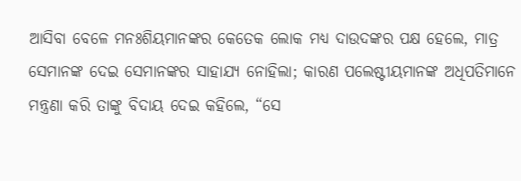ଆସିବା ବେଳେ ମନଃଶିୟମାନଙ୍କର କେତେକ ଲୋକ ମଧ୍ୟ ଦାଉଦଙ୍କର ପକ୍ଷ ହେଲେ, ମାତ୍ର ସେମାନଙ୍କ ଦେଇ ସେମାନଙ୍କର ସାହାଯ୍ୟ ନୋହିଲା; କାରଣ ପଲେଷ୍ଟୀୟମାନଙ୍କ ଅଧିପତିମାନେ ମନ୍ତ୍ରଣା କରି ତାଙ୍କୁ ବିଦାୟ ଦେଇ କହିଲେ, “ସେ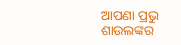ଆପଣା ପ୍ରଭୁ ଶାଉଲଙ୍କର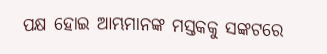ପକ୍ଷ ହୋଇ ଆମ୍ଭମାନଙ୍କ ମସ୍ତକକୁ ସଙ୍କଟରେ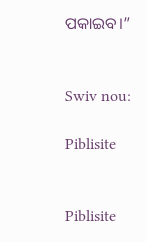ପକାଇବ।”


Swiv nou:

Piblisite


Piblisite